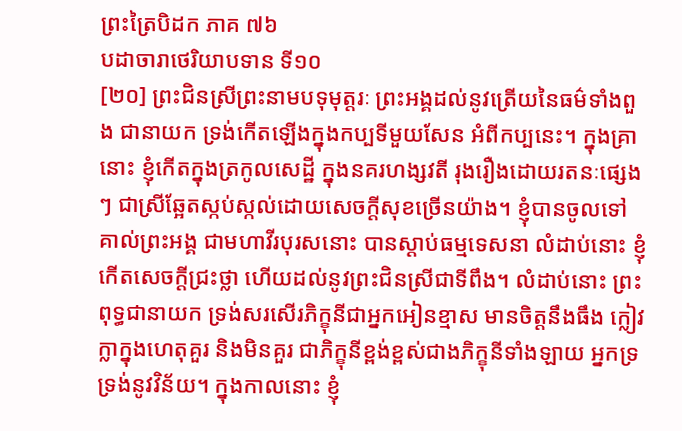ព្រះត្រៃបិដក ភាគ ៧៦
បដាចារាថេរិយាបទាន ទី១០
[២០] ព្រះជិនស្រីព្រះនាមបទុមុត្តរៈ ព្រះអង្គដល់នូវត្រើយនៃធម៌ទាំងពួង ជានាយក ទ្រង់កើតឡើងក្នុងកប្បទីមួយសែន អំពីកប្បនេះ។ ក្នុងគ្រានោះ ខ្ញុំកើតក្នុងត្រកូលសេដ្ឋី ក្នុងនគរហង្សវតី រុងរឿងដោយរតនៈផ្សេងៗ ជាស្រីឆ្អែតស្កប់ស្កល់ដោយសេចក្ដីសុខច្រើនយ៉ាង។ ខ្ញុំបានចូលទៅគាល់ព្រះអង្គ ជាមហាវីរបុរសនោះ បានស្ដាប់ធម្មទេសនា លំដាប់នោះ ខ្ញុំកើតសេចក្ដីជ្រះថ្លា ហើយដល់នូវព្រះជិនស្រីជាទីពឹង។ លំដាប់នោះ ព្រះពុទ្ធជានាយក ទ្រង់សរសើរភិក្ខុនីជាអ្នកអៀនខ្មាស មានចិត្តនឹងធឹង ក្លៀវក្លាក្នុងហេតុគួរ និងមិនគួរ ជាភិក្ខុនីខ្ពង់ខ្ពស់ជាងភិក្ខុនីទាំងឡាយ អ្នកទ្រទ្រង់នូវវិន័យ។ ក្នុងកាលនោះ ខ្ញុំ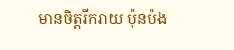មានចិត្តរីករាយ ប៉ុនប៉ង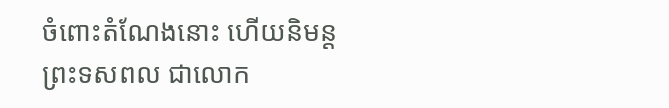ចំពោះតំណែងនោះ ហើយនិមន្តព្រះទសពល ជាលោក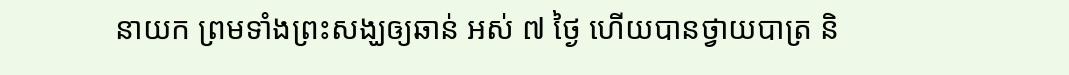នាយក ព្រមទាំងព្រះសង្ឃឲ្យឆាន់ អស់ ៧ ថ្ងៃ ហើយបានថ្វាយបាត្រ និ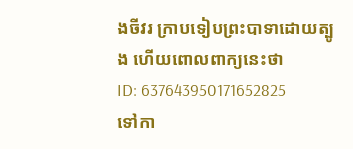ងចីវរ ក្រាបទៀបព្រះបាទាដោយត្បូង ហើយពោលពាក្យនេះថា
ID: 637643950171652825
ទៅកា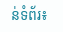ន់ទំព័រ៖